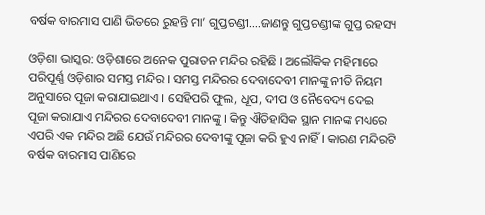ବର୍ଷକ ବାରମାସ ପାଣି ଭିତରେ ରୁହନ୍ତି ମା’ ଗୁପ୍ତଚଣ୍ଡୀ….ଜାଣନ୍ତୁ ଗୁପ୍ତଚଣ୍ଡୀଙ୍କ ଗୁପ୍ତ ରହସ୍ୟ

ଓଡ଼ିଶା ଭାସ୍କର: ଓଡ଼ିଶାରେ ଅନେକ ପୁରାତନ ମନ୍ଦିର ରହିଛି । ଅଲୌକିକ ମହିମାରେ ପରିପୂର୍ଣ୍ଣ ଓଡ଼ିଶାର ସମସ୍ତ ମନ୍ଦିର । ସମସ୍ତ ମନ୍ଦିରର ଦେବାଦେବୀ ମାନଙ୍କୁ ନୀତି ନିୟମ ଅନୁସାରେ ପୂଜା କରାଯାଇଥାଏ । ସେହିପରି ଫୁଲ, ଧୂପ, ଦୀପ ଓ ନୈବେଦ୍ୟ ଦେଇ ପୂଜା କରାଯାଏ ମନ୍ଦିରର ଦେବାଦେବୀ ମାନଙ୍କୁ । କିନ୍ତୁ ଐତିହାସିକ ସ୍ଥାନ ମାନଙ୍କ ମଧ୍ୟରେ ଏପରି ଏକ ମନ୍ଦିର ଅଛି ଯେଉଁ ମନ୍ଦିରର ଦେବୀଙ୍କୁ ପୂଜା କରି ହୁଏ ନାହିଁ । କାରଣ ମନ୍ଦିରଟି ବର୍ଷକ ବାରମାସ ପାଣିରେ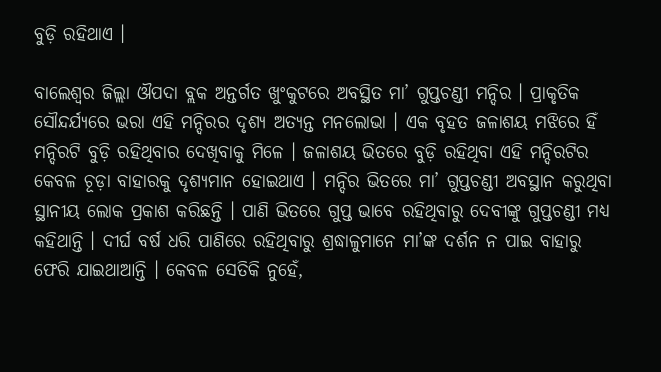ବୁଡ଼ି ରହିଥାଏ ।

ବାଲେଶ୍ୱର ଜିଲ୍ଲା ଔପଦା ବ୍ଲକ ଅନ୍ତର୍ଗତ ଖୁଂକୁଟରେ ଅବସ୍ଥିତ ମା’ ଗୁପ୍ତଚଣ୍ଡୀ ମନ୍ଦିର । ପ୍ରାକୃତିକ ସୌନ୍ଦର୍ଯ୍ୟରେ ଭରା ଏହି ମନ୍ଦିରର ଦୃଶ୍ୟ ଅତ୍ୟନ୍ତ ମନଲୋଭା । ଏକ ବୃହତ ଜଳାଶୟ ମଝିରେ ହିଁ ମନ୍ଦିରଟି ବୁଡ଼ି ରହିଥିବାର ଦେଖିବାକୁ ମିଳେ । ଜଳାଶୟ ଭିତରେ ବୁଡ଼ି ରହିଥିବା ଏହି ମନ୍ଦିରଟିର କେବଳ ଚୂଡ଼ା ବାହାରକୁ ଦୃଶ୍ୟମାନ ହୋଇଥାଏ । ମନ୍ଦିର ଭିତରେ ମା’ ଗୁପ୍ତଚଣ୍ଡୀ ଅବସ୍ଥାନ କରୁଥିବା ସ୍ଥାନୀୟ ଲୋକ ପ୍ରକାଶ କରିଛନ୍ତି । ପାଣି ଭିତରେ ଗୁପ୍ତ ଭାବେ ରହିଥିବାରୁ ଦେବୀଙ୍କୁ ଗୁପ୍ତଚଣ୍ଡୀ ମଧ୍ୟ କହିଥାନ୍ତି । ଦୀର୍ଘ ବର୍ଷ ଧରି ପାଣିରେ ରହିଥିବାରୁ ଶ୍ରଦ୍ଧାଳୁମାନେ ମା’ଙ୍କ ଦର୍ଶନ ନ ପାଇ ବାହାରୁ ଫେରି ଯାଇଥାଆନ୍ତି । କେବଳ ସେତିକି ନୁହେଁ,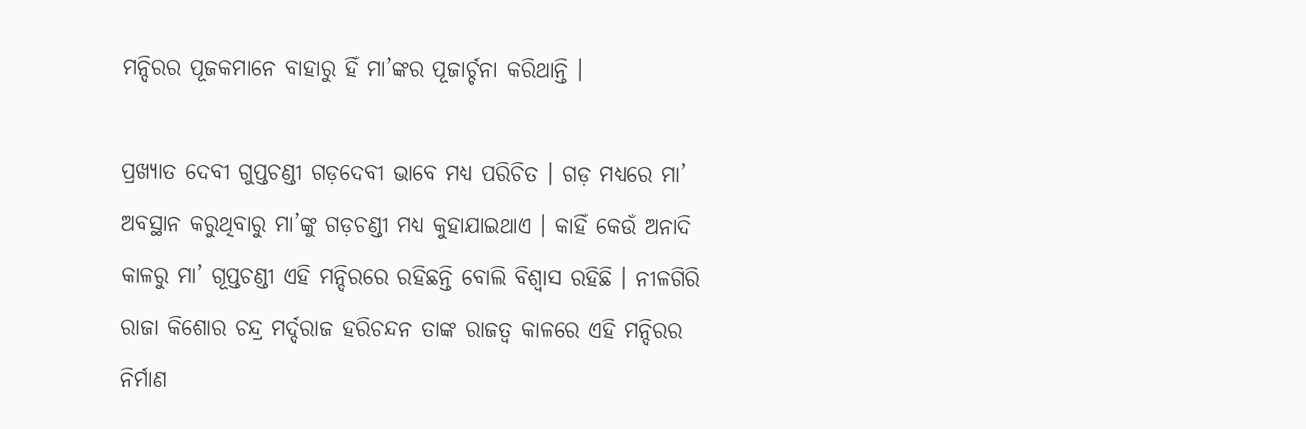ମନ୍ଦିରର ପୂଜକମାନେ ବାହାରୁ ହିଁ ମା’ଙ୍କର ପୂଜାର୍ଚ୍ଚନା କରିଥାନ୍ତି ।

ପ୍ରଖ୍ୟାତ ଦେବୀ ଗୁପ୍ତଚଣ୍ଡୀ ଗଡ଼ଦେବୀ ଭାବେ ମଧ୍ୟ ପରିଚିତ । ଗଡ଼ ମଧ୍ୟରେ ମା’ ଅବସ୍ଥାନ କରୁଥିବାରୁ ମା’ଙ୍କୁ ଗଡ଼ଚଣ୍ଡୀ ମଧ୍ୟ କୁହାଯାଇଥାଏ । କାହିଁ କେଉଁ ଅନାଦି କାଳରୁ ମା’ ଗୂପ୍ତଚଣ୍ଡୀ ଏହି ମନ୍ଦିରରେ ରହିଛନ୍ତି ବୋଲି ବିଶ୍ୱାସ ରହିଛି । ନୀଳଗିରି ରାଜା କିଶୋର ଚନ୍ଦ୍ର ମର୍ଦ୍ଦରାଜ ହରିଚନ୍ଦନ ତାଙ୍କ ରାଜତ୍ୱ କାଳରେ ଏହି ମନ୍ଦିରର ନିର୍ମାଣ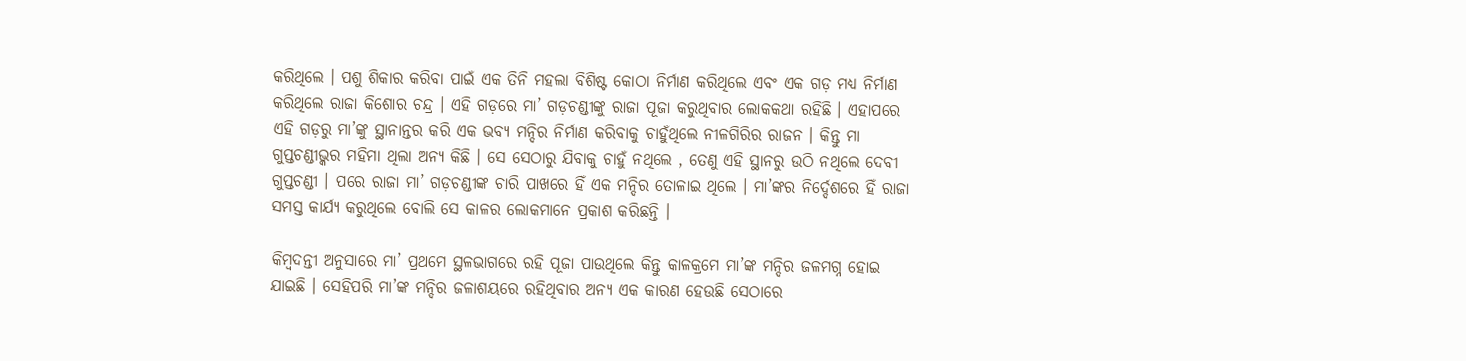କରିଥିଲେ । ପଶୁ ଶିକାର କରିବା ପାଇଁ ଏକ ତିନି ମହଲା ବିଶିଷ୍ଟ କୋଠା ନିର୍ମାଣ କରିଥିଲେ ଏବଂ ଏକ ଗଡ଼ ମଧ୍ୟ ନିର୍ମାଣ କରିଥିଲେ ରାଜା କିଶୋର ଚନ୍ଦ୍ର । ଏହି ଗଡ଼ରେ ମା’ ଗଡ଼ଚଣ୍ଡୀଙ୍କୁ ରାଜା ପୂଜା କରୁଥିବାର ଲୋକକଥା ରହିଛି । ଏହାପରେ ଏହି ଗଡ଼ରୁ ମା’ଙ୍କୁ ସ୍ଥାନାନ୍ତର କରି ଏକ ଭବ୍ୟ ମନ୍ଦିର ନିର୍ମାଣ କରିବାକୁ ଚାହୁଁଥିଲେ ନୀଳଗିରିର ରାଜନ । କିନ୍ତୁ ମା ଗୁପ୍ତଚଣ୍ଡୀଭ୍କର ମହିମା ଥିଲା ଅନ୍ୟ କିଛି । ସେ ସେଠାରୁ ଯିବାକୁ ଚାହୁଁ ନଥିଲେ , ତେଣୁ ଏହି ସ୍ଥାନରୁ ଉଠି ନଥିଲେ ଦେବୀ ଗୁପ୍ତଚଣ୍ଡୀ । ପରେ ରାଜା ମା’ ଗଡ଼ଚଣ୍ଡୀଙ୍କ ଚାରି ପାଖରେ ହିଁ ଏକ ମନ୍ଦିର ତୋଳାଇ ଥିଲେ । ମା’ଙ୍କର ନିର୍ଦ୍ଦେଶରେ ହିଁ ରାଜା ସମସ୍ତ କାର୍ଯ୍ୟ କରୁଥିଲେ ବୋଲି ସେ କାଳର ଲୋକମାନେ ପ୍ରକାଶ କରିଛନ୍ତି ।

କିମ୍ବଦନ୍ତୀ ଅନୁସାରେ ମା’ ପ୍ରଥମେ ସ୍ଥଳଭାଗରେ ରହି ପୂଜା ପାଉଥିଲେ କିନ୍ତୁ କାଳକ୍ରମେ ମା’ଙ୍କ ମନ୍ଦିର ଜଳମଗ୍ନ ହୋଇ ଯାଇଛି । ସେହିପରି ମା’ଙ୍କ ମନ୍ଦିର ଜଳାଶୟରେ ରହିଥିବାର ଅନ୍ୟ ଏକ କାରଣ ହେଉଛି ସେଠାରେ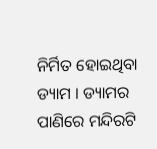ନିର୍ମିତ ହୋଇଥିବା ଡ୍ୟାମ । ଡ୍ୟାମର ପାଣିରେ ମନ୍ଦିରଟି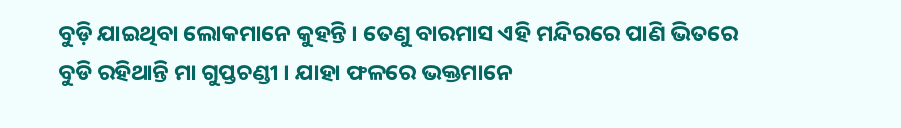ବୁଡ଼ି ଯାଇଥିବା ଲୋକମାନେ କୁହନ୍ତି । ତେଣୁ ବାରମାସ ଏହି ମନ୍ଦିରରେ ପାଣି ଭିତରେ ବୁଡି ରହିଥାନ୍ତି ମା ଗୁପ୍ତଚଣ୍ଡୀ । ଯାହା ଫଳରେ ଭକ୍ତମାନେ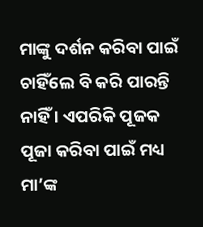ମାଙ୍କୁ ଦର୍ଶନ କରିବା ପାଇଁ ଚାହିଁଲେ ବି କରି ପାରନ୍ତି ନାହିଁ । ଏପରିକି ପୂଜକ ପୂଜା କରିବା ପାଇଁ ମଧ୍ୟ ମା’ଙ୍କ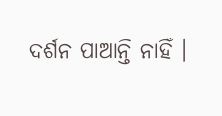ଦର୍ଶନ ପାଆନ୍ତି ନାହିଁ ।